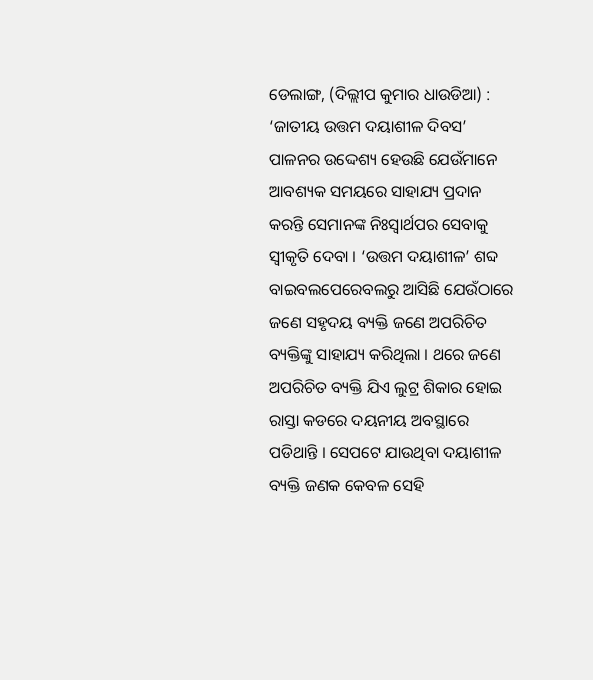ଡେଲାଙ୍ଗ, (ଦିଲ୍ଲୀପ କୁମାର ଧାଉଡିଆ) : ‘ଜାତୀୟ ଉତ୍ତମ ଦୟାଶୀଳ ଦିବସ’ ପାଳନର ଉଦ୍ଦେଶ୍ୟ ହେଉଛି ଯେଉଁମାନେ ଆବଶ୍ୟକ ସମୟରେ ସାହାଯ୍ୟ ପ୍ରଦାନ କରନ୍ତି ସେମାନଙ୍କ ନିଃସ୍ୱାର୍ଥପର ସେବାକୁ ସ୍ୱୀକୃତି ଦେବା । ‘ଉତ୍ତମ ଦୟାଶୀଳ’ ଶବ୍ଦ ବାଇବଲପେରେବଲରୁ ଆସିଛି ଯେଉଁଠାରେ ଜଣେ ସହୃଦୟ ବ୍ୟକ୍ତି ଜଣେ ଅପରିଚିତ ବ୍ୟକ୍ତିଙ୍କୁ ସାହାଯ୍ୟ କରିଥିଲା । ଥରେ ଜଣେ ଅପରିଚିତ ବ୍ୟକ୍ତି ଯିଏ ଲୁଟ୍ର ଶିକାର ହୋଇ ରାସ୍ତା କଡରେ ଦୟନୀୟ ଅବସ୍ଥାରେ ପଡିଥାନ୍ତି । ସେପଟେ ଯାଉଥିବା ଦୟାଶୀଳ ବ୍ୟକ୍ତି ଜଣକ କେବଳ ସେହି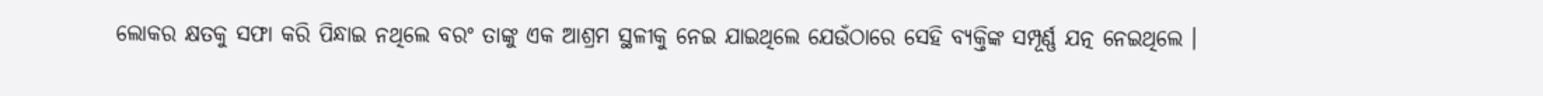ଲୋକର କ୍ଷତକୁ ସଫା କରି ପିନ୍ଧାଇ ନଥିଲେ ବରଂ ତାଙ୍କୁ ଏକ ଆଶ୍ରମ ସ୍ଥଳୀକୁ ନେଇ ଯାଇଥିଲେ ଯେଉଁଠାରେ ସେହି ବ୍ୟକ୍ତିଙ୍କ ସମ୍ପୂର୍ଣ୍ଣ ଯତ୍ନ ନେଇଥିଲେ ।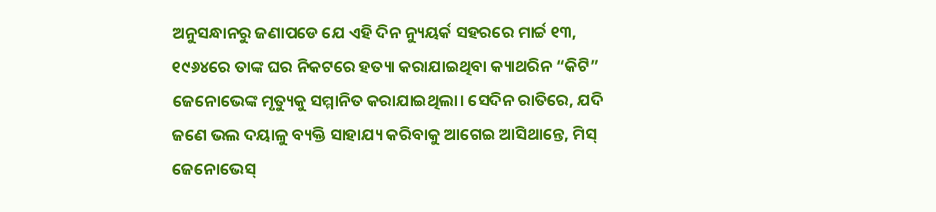ଅନୁସନ୍ଧାନରୁ ଜଣାପଡେ ଯେ ଏହି ଦିନ ନ୍ୟୁୟର୍କ ସହରରେ ମାର୍ଚ୍ଚ ୧୩, ୧୯୬୪ରେ ତାଙ୍କ ଘର ନିକଟରେ ହତ୍ୟା କରାଯାଇଥିବା କ୍ୟାଥରିନ “କିଟି” ଜେନୋଭେଙ୍କ ମୃତ୍ୟୁକୁ ସମ୍ମାନିତ କରାଯାଇଥିଲା। ସେଦିନ ରାତିରେ, ଯଦି ଜଣେ ଭଲ ଦୟାଳୁ ବ୍ୟକ୍ତି ସାହାଯ୍ୟ କରିବାକୁ ଆଗେଇ ଆସିଥାନ୍ତେ, ମିସ୍ ଜେନୋଭେସ୍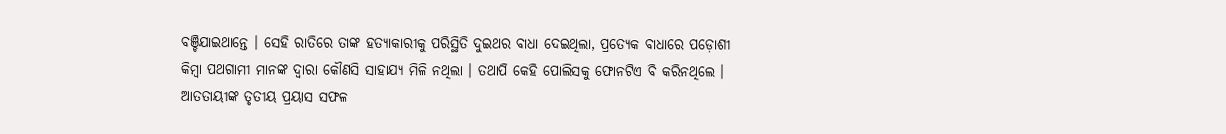ବଞ୍ଚିଯାଇଥାନ୍ତେ । ସେହି ରାତିରେ ତାଙ୍କ ହତ୍ୟାକାରୀକୁ ପରିସ୍ଥିତି ଦୁଇଥର ବାଧା ଦେଇଥିଲା, ପ୍ରତ୍ୟେକ ବାଧାରେ ପଡ଼ୋଶୀ କିମ୍ବା ପଥଗାମୀ ମାନଙ୍କ ଦ୍ୱାରା କୌଣସି ସାହାଯ୍ୟ ମିଳି ନଥିଲା । ତଥାପି କେହି ପୋଲିସକୁ ଫୋନଟିଏ ବି କରିନଥିଲେ । ଆତତାୟୀଙ୍କ ତୃତୀୟ ପ୍ରୟାସ ସଫଳ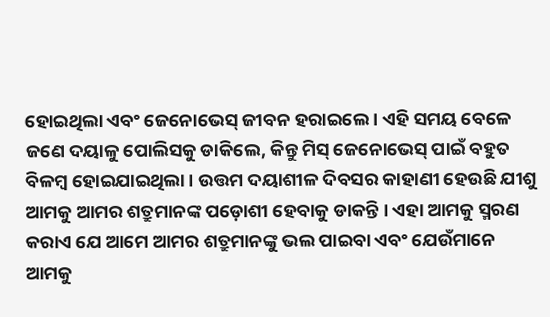ହୋଇଥିଲା ଏବଂ ଜେନୋଭେସ୍ ଜୀବନ ହରାଇଲେ । ଏହି ସମୟ ବେଳେ ଜଣେ ଦୟାଳୁ ପୋଲିସକୁ ଡାକିଲେ, କିନ୍ତୁ ମିସ୍ ଜେନୋଭେସ୍ ପାଇଁ ବହୁତ ବିଳମ୍ବ ହୋଇଯାଇଥିଲା । ଉତ୍ତମ ଦୟାଶୀଳ ଦିବସର କାହାଣୀ ହେଉଛି ଯୀଶୁ ଆମକୁ ଆମର ଶତ୍ରୁମାନଙ୍କ ପଡ଼ୋଶୀ ହେବାକୁ ଡାକନ୍ତି । ଏହା ଆମକୁ ସ୍ମରଣ କରାଏ ଯେ ଆମେ ଆମର ଶତ୍ରୁମାନଙ୍କୁ ଭଲ ପାଇବା ଏବଂ ଯେଉଁମାନେ ଆମକୁ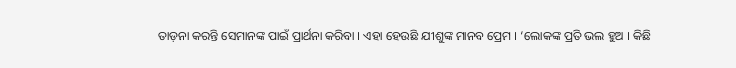ତାଡ଼ନା କରନ୍ତି ସେମାନଙ୍କ ପାଇଁ ପ୍ରାର୍ଥନା କରିବା । ଏହା ହେଉଛି ଯୀଶୁଙ୍କ ମାନବ ପ୍ରେମ । ‘ଲୋକଙ୍କ ପ୍ରତି ଭଲ ହୁଅ । କିଛି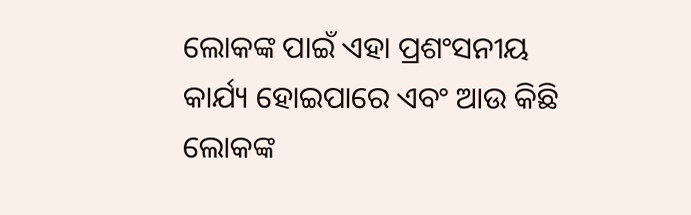ଲୋକଙ୍କ ପାଇଁ ଏହା ପ୍ରଶଂସନୀୟ କାର୍ଯ୍ୟ ହୋଇପାରେ ଏବଂ ଆଉ କିଛି ଲୋକଙ୍କ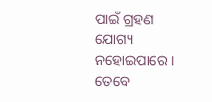ପାଇଁ ଗ୍ରହଣ ଯୋଗ୍ୟ ନହୋଇପାରେ । ତେବେ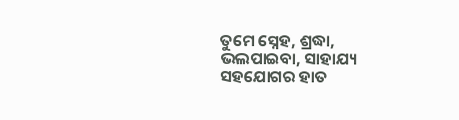ତୁମେ ସ୍ନେହ, ଶ୍ରଦ୍ଧା, ଭଲପାଇବା, ସାହାଯ୍ୟ ସହଯୋଗର ହାତ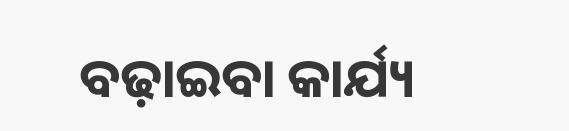ବଢ଼ାଇବା କାର୍ଯ୍ୟ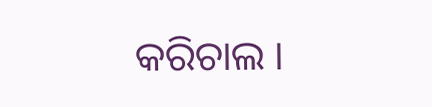କରିଚାଲ ।